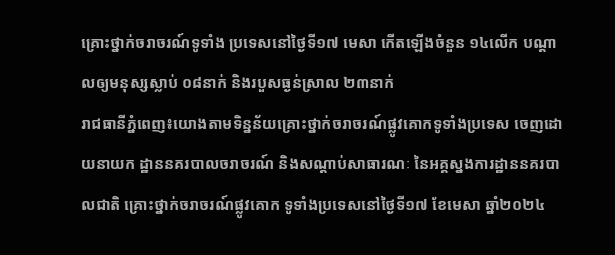គ្រោះថ្នាក់ចរាចរណ៍ទូទាំង ប្រទេសនៅថ្ងៃទី១៧ មេសា កើតឡើងចំនួន ១៤លើក បណ្តាលឲ្យមនុស្សស្លាប់ ០៨នាក់ និងរបួសធ្ងន់ស្រាល ២៣នាក់
រាជធានីភ្នំពេញ៖យោងតាមទិន្នន័យគ្រោះថ្នាក់ចរាចរណ៍ផ្លូវគោកទូទាំងប្រទេស ចេញដោយនាយក ដ្ឋាននគរបាលចរាចរណ៍ និងសណ្តាប់សាធារណៈ នៃអគ្គស្នងការដ្ឋាននគរបាលជាតិ គ្រោះថ្នាក់ចរាចរណ៍ផ្លូវគោក ទូទាំងប្រទេសនៅថ្ងៃទី១៧ ខែមេសា ឆ្នាំ២០២៤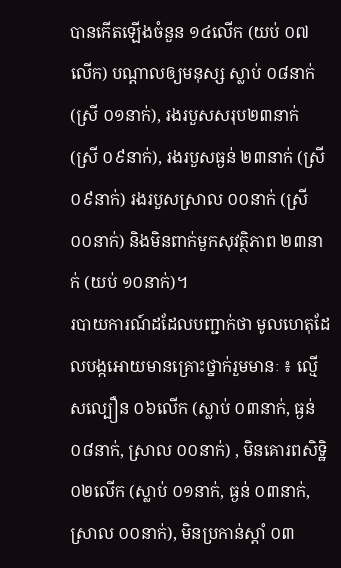បានកើតឡើងចំនួន ១៤លើក (យប់ ០៧លើក) បណ្តាលឲ្យមនុស្ស ស្លាប់ ០៨នាក់ (ស្រី ០១នាក់), រងរបួសសរុប២៣នាក់ (ស្រី ០៩នាក់), រងរបួសធ្ងន់ ២៣នាក់ (ស្រី ០៩នាក់) រងរបួសស្រាល ០០នាក់ (ស្រី ០០នាក់) និងមិនពាក់មួកសុវត្ថិភាព ២៣នាក់ (យប់ ១០នាក់)។
របាយការណ៍ដដែលបញ្ជាក់ថា មូលហេតុដែលបង្កអោយមានគ្រោះថ្នាក់រួមមានៈ ៖ ល្មើសល្បឿន ០៦លើក (ស្លាប់ ០៣នាក់, ធ្ងន់ ០៨នាក់, ស្រាល ០០នាក់) , មិនគោរពសិទិ្ឋ ០២លើក (ស្លាប់ ០១នាក់, ធ្ងន់ ០៣នាក់, ស្រាល ០០នាក់), មិនប្រកាន់ស្តាំ ០៣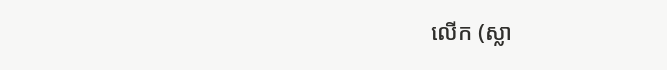លើក (ស្លា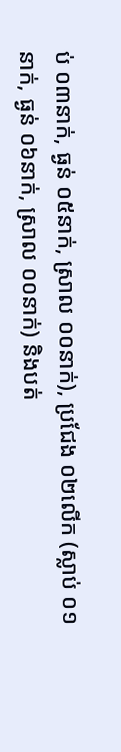ប់ ០៣នាក់, ធ្ងន់ ០៥នាក់, ស្រាល ០០នាក់), ប្រជែង ០២លើក (ស្លាប់ ០១នាក់, ធ្ងន់ ០៦នាក់, ស្រាល ០០នាក់) និងបត់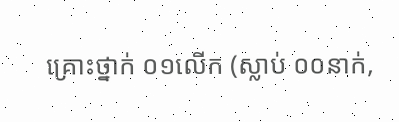គ្រោះថ្នាក់ ០១លើក (ស្លាប់ ០០នាក់,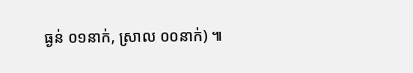ធ្ងន់ ០១នាក់, ស្រាល ០០នាក់) ៕